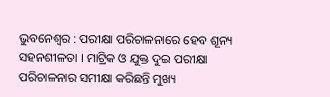ଭୁବନେଶ୍ୱର : ପରୀକ୍ଷା ପରିଚାଳନାରେ ହେବ ଶୂନ୍ୟ ସହନଶୀଳତା । ମାଟ୍ରିକ ଓ ଯୁକ୍ତ ଦୁଇ ପରୀକ୍ଷା ପରିଚାଳନାର ସମୀକ୍ଷା କରିଛନ୍ତି ମୁଖ୍ୟ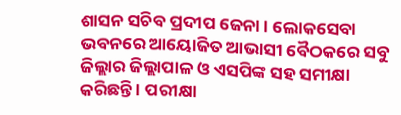ଶାସନ ସଚିବ ପ୍ରଦୀପ ଜେନା । ଲୋକସେବା ଭବନରେ ଆୟୋଜିତ ଆଭାସୀ ବୈଠକରେ ସବୁ ଜିଲ୍ଲାର ଜିଲ୍ଲାପାଳ ଓ ଏସପିଙ୍କ ସହ ସମୀକ୍ଷା କରିଛନ୍ତି । ପରୀକ୍ଷା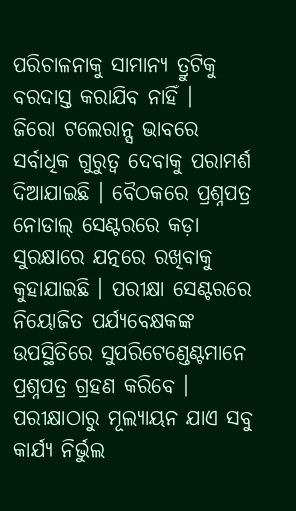ପରିଚାଳନାକୁ ସାମାନ୍ୟ ତ୍ରୁଟିକୁ ବରଦାସ୍ତ କରାଯିବ ନାହିଁ ।
ଜିରୋ ଟଲେରାନ୍ସ ଭାବରେ ସର୍ବାଧିକ ଗୁରୁତ୍ବ ଦେବାକୁ ପରାମର୍ଶ ଦିଆଯାଇଛି । ବୈଠକରେ ପ୍ରଶ୍ନପତ୍ର ନୋଡାଲ୍ ସେଣ୍ଟରରେ କଡ଼ା ସୁରକ୍ଷାରେ ଯତ୍ନରେ ରଖିବାକୁ କୁହାଯାଇଛି । ପରୀକ୍ଷା ସେଣ୍ଟରରେ ନିୟୋଜିତ ପର୍ଯ୍ୟବେକ୍ଷକଙ୍କ ଉପସ୍ଥିତିରେ ସୁପରିଟେଣ୍ଡେଣ୍ଟମାନେ ପ୍ରଶ୍ନପତ୍ର ଗ୍ରହଣ କରିବେ । ପରୀକ୍ଷାଠାରୁ ମୂଲ୍ୟାୟନ ଯାଏ ସବୁ କାର୍ଯ୍ୟ ନିର୍ଭୁଲ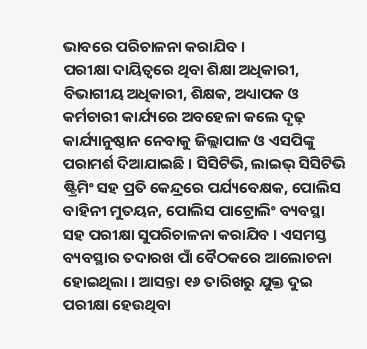ଭାବରେ ପରିଚାଳନା କରାଯିବ ।
ପରୀକ୍ଷା ଦାୟିତ୍ବରେ ଥିବା ଶିକ୍ଷା ଅଧିକାରୀ, ବିଭାଗୀୟ ଅଧିକାରୀ, ଶିକ୍ଷକ, ଅଧ୍ୟାପକ ଓ କର୍ମଚାରୀ କାର୍ଯ୍ୟରେ ଅବହେଳା କଲେ ଦୃଢ଼ କାର୍ଯ୍ୟାନୁଷ୍ଠାନ ନେବାକୁ ଜିଲ୍ଲାପାଳ ଓ ଏସପିଙ୍କୁ ପରାମର୍ଶ ଦିଆଯାଇଛି । ସିସିଟିଭି, ଲାଇଭ୍ ସିସିଟିଭି ଷ୍ଟ୍ରିମିଂ ସହ ପ୍ରତି କେନ୍ଦ୍ରରେ ପର୍ଯ୍ୟବେକ୍ଷକ, ପୋଲିସ ବାହିନୀ ମୁତୟନ, ପୋଲିସ ପାଟ୍ରୋଲିଂ ବ୍ୟବସ୍ଥା ସହ ପରୀକ୍ଷା ସୁପରିଚାଳନା କରାଯିବ । ଏସମସ୍ତ ବ୍ୟବସ୍ଥାର ତଦାରଖ ପାଁ ବୈଠକରେ ଆଲୋଚନା ହୋଇଥିଲା । ଆସନ୍ତା ୧୬ ତାରିଖରୁ ଯୁକ୍ତ ଦୁଇ ପରୀକ୍ଷା ହେଉଥିବା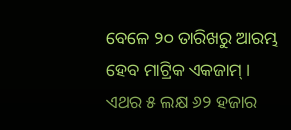ବେଳେ ୨୦ ତାରିଖରୁ ଆରମ୍ଭ ହେବ ମାଟ୍ରିକ ଏକଜାମ୍ । ଏଥର ୫ ଲକ୍ଷ ୬୨ ହଜାର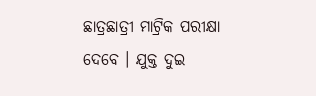ଛାତ୍ରଛାତ୍ରୀ ମାଟ୍ରିକ ପରୀକ୍ଷା ଦେବେ । ଯୁକ୍ତ ଦୁଇ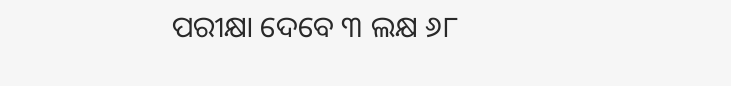ପରୀକ୍ଷା ଦେବେ ୩ ଲକ୍ଷ ୬୮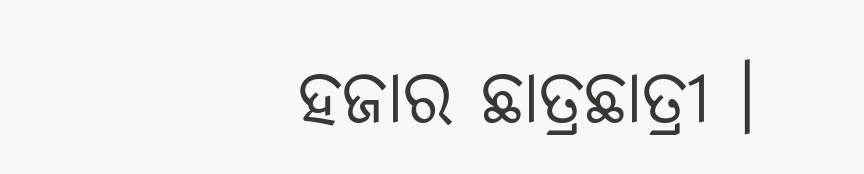ହଜାର ଛାତ୍ରଛାତ୍ରୀ ।